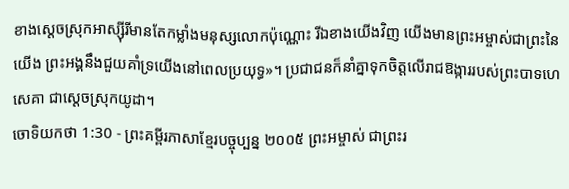ខាងស្ដេចស្រុកអាស្ស៊ីរីមានតែកម្លាំងមនុស្សលោកប៉ុណ្ណោះ រីឯខាងយើងវិញ យើងមានព្រះអម្ចាស់ជាព្រះនៃយើង ព្រះអង្គនឹងជួយគាំទ្រយើងនៅពេលប្រយុទ្ធ»។ ប្រជាជនក៏នាំគ្នាទុកចិត្តលើរាជឱង្ការរបស់ព្រះបាទហេសេគា ជាស្ដេចស្រុកយូដា។
ចោទិយកថា 1:30 - ព្រះគម្ពីរភាសាខ្មែរបច្ចុប្បន្ន ២០០៥ ព្រះអម្ចាស់ ជាព្រះរ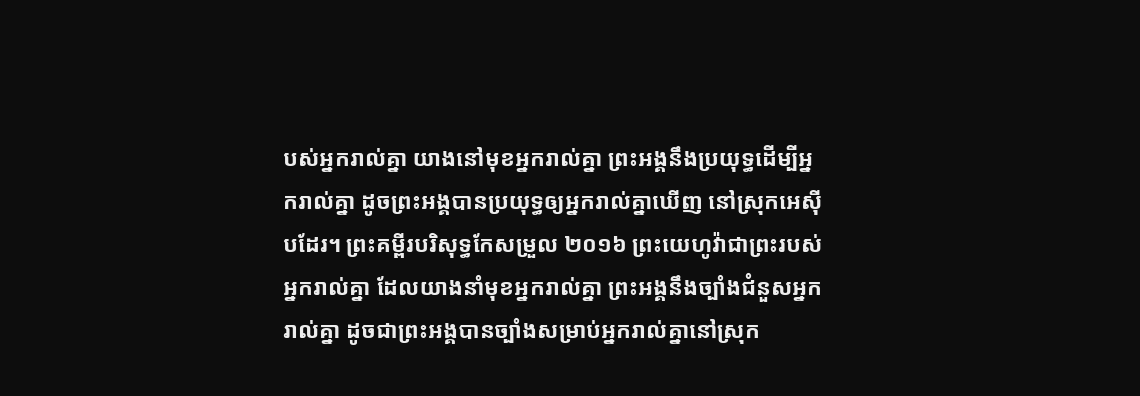បស់អ្នករាល់គ្នា យាងនៅមុខអ្នករាល់គ្នា ព្រះអង្គនឹងប្រយុទ្ធដើម្បីអ្នករាល់គ្នា ដូចព្រះអង្គបានប្រយុទ្ធឲ្យអ្នករាល់គ្នាឃើញ នៅស្រុកអេស៊ីបដែរ។ ព្រះគម្ពីរបរិសុទ្ធកែសម្រួល ២០១៦ ព្រះយេហូវ៉ាជាព្រះរបស់អ្នករាល់គ្នា ដែលយាងនាំមុខអ្នករាល់គ្នា ព្រះអង្គនឹងច្បាំងជំនួសអ្នករាល់គ្នា ដូចជាព្រះអង្គបានច្បាំងសម្រាប់អ្នករាល់គ្នានៅស្រុក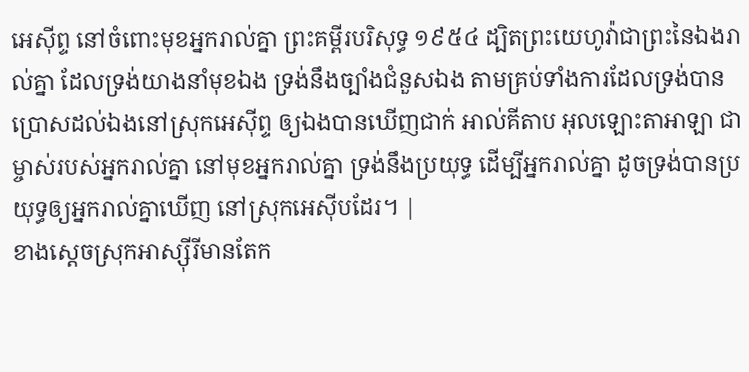អេស៊ីព្ទ នៅចំពោះមុខអ្នករាល់គ្នា ព្រះគម្ពីរបរិសុទ្ធ ១៩៥៤ ដ្បិតព្រះយេហូវ៉ាជាព្រះនៃឯងរាល់គ្នា ដែលទ្រង់យាងនាំមុខឯង ទ្រង់នឹងច្បាំងជំនួសឯង តាមគ្រប់ទាំងការដែលទ្រង់បានប្រោសដល់ឯងនៅស្រុកអេស៊ីព្ទ ឲ្យឯងបានឃើញជាក់ អាល់គីតាប អុលឡោះតាអាឡា ជាម្ចាស់របស់អ្នករាល់គ្នា នៅមុខអ្នករាល់គ្នា ទ្រង់នឹងប្រយុទ្ធ ដើម្បីអ្នករាល់គ្នា ដូចទ្រង់បានប្រយុទ្ធឲ្យអ្នករាល់គ្នាឃើញ នៅស្រុកអេស៊ីបដែរ។ |
ខាងស្ដេចស្រុកអាស្ស៊ីរីមានតែក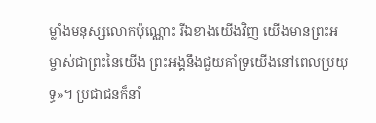ម្លាំងមនុស្សលោកប៉ុណ្ណោះ រីឯខាងយើងវិញ យើងមានព្រះអម្ចាស់ជាព្រះនៃយើង ព្រះអង្គនឹងជួយគាំទ្រយើងនៅពេលប្រយុទ្ធ»។ ប្រជាជនក៏នាំ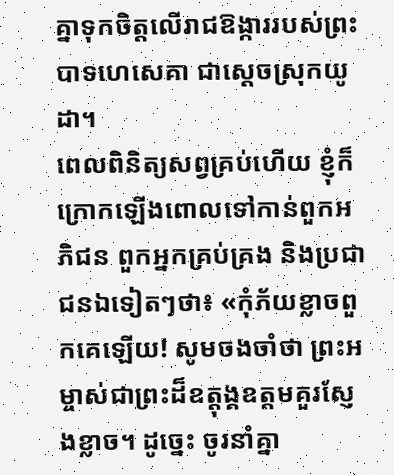គ្នាទុកចិត្តលើរាជឱង្ការរបស់ព្រះបាទហេសេគា ជាស្ដេចស្រុកយូដា។
ពេលពិនិត្យសព្វគ្រប់ហើយ ខ្ញុំក៏ក្រោកឡើងពោលទៅកាន់ពួកអភិជន ពួកអ្នកគ្រប់គ្រង និងប្រជាជនឯទៀតៗថា៖ «កុំភ័យខ្លាចពួកគេឡើយ! សូមចងចាំថា ព្រះអម្ចាស់ជាព្រះដ៏ឧត្ដុង្គឧត្ដមគួរស្ញែងខ្លាច។ ដូច្នេះ ចូរនាំគ្នា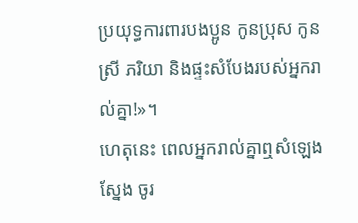ប្រយុទ្ធការពារបងប្អូន កូនប្រុស កូនស្រី ភរិយា និងផ្ទះសំបែងរបស់អ្នករាល់គ្នា!»។
ហេតុនេះ ពេលអ្នករាល់គ្នាឮសំឡេងស្នែង ចូរ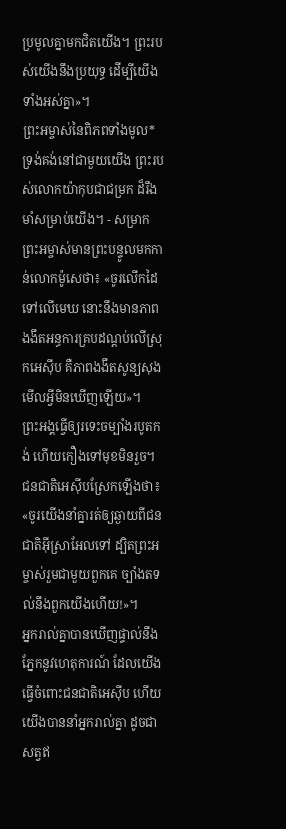ប្រមូលគ្នាមកជិតយើង។ ព្រះរបស់យើងនឹងប្រយុទ្ធ ដើម្បីយើងទាំងអស់គ្នា»។
ព្រះអម្ចាស់នៃពិភពទាំងមូល* ទ្រង់គង់នៅជាមួយយើង ព្រះរបស់លោកយ៉ាកុបជាជម្រក ដ៏រឹងមាំសម្រាប់យើង។ - សម្រាក
ព្រះអម្ចាស់មានព្រះបន្ទូលមកកាន់លោកម៉ូសេថា៖ «ចូរលើកដៃទៅលើមេឃ នោះនឹងមានភាពងងឹតអន្ធការគ្របដណ្ដប់លើស្រុកអេស៊ីប គឺភាពងងឹតសូន្យសុង មើលអ្វីមិនឃើញឡើយ»។
ព្រះអង្គធ្វើឲ្យរទេះចម្បាំងរបូតកង់ ហើយកឿងទៅមុខមិនរួច។ ជនជាតិអេស៊ីបស្រែកឡើងថា៖ «ចូរយើងនាំគ្នារត់ឲ្យឆ្ងាយពីជនជាតិអ៊ីស្រាអែលទៅ ដ្បិតព្រះអម្ចាស់រួមជាមួយពួកគេ ច្បាំងតទល់នឹងពួកយើងហើយ!»។
អ្នករាល់គ្នាបានឃើញផ្ទាល់នឹងភ្នែកនូវហេតុការណ៍ ដែលយើងធ្វើចំពោះជនជាតិអេស៊ីប ហើយយើងបាននាំអ្នករាល់គ្នា ដូចជាសត្វឥ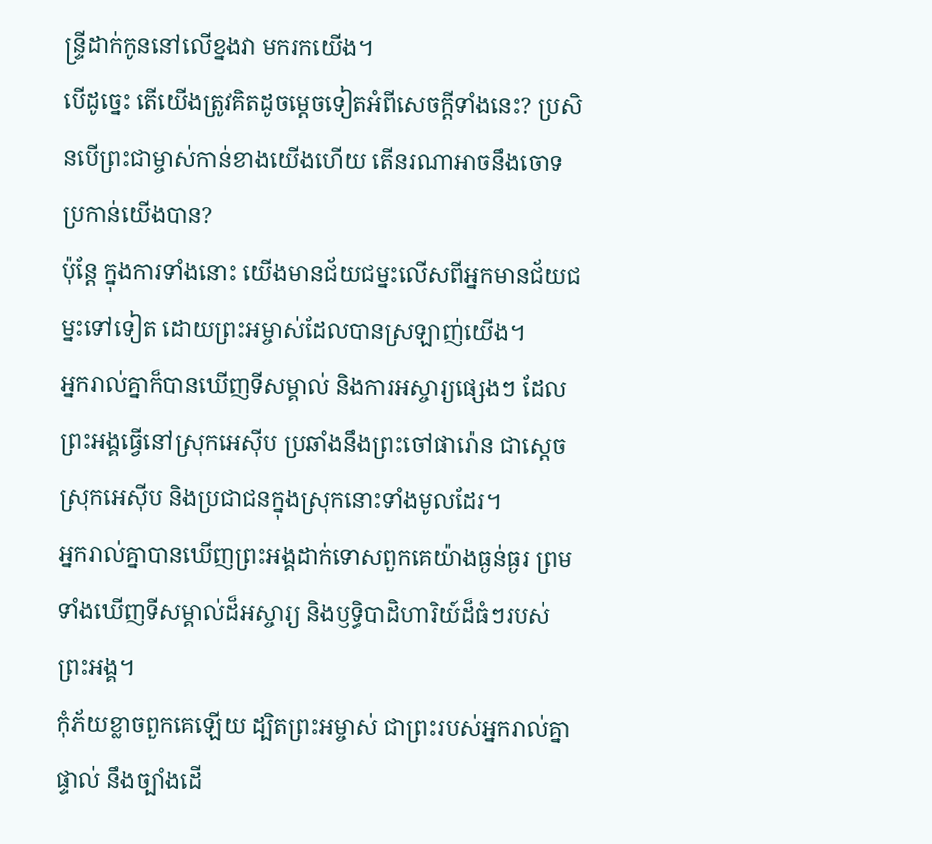ន្ទ្រីដាក់កូននៅលើខ្នងវា មករកយើង។
បើដូច្នេះ តើយើងត្រូវគិតដូចម្ដេចទៀតអំពីសេចក្ដីទាំងនេះ? ប្រសិនបើព្រះជាម្ចាស់កាន់ខាងយើងហើយ តើនរណាអាចនឹងចោទប្រកាន់យើងបាន?
ប៉ុន្តែ ក្នុងការទាំងនោះ យើងមានជ័យជម្នះលើសពីអ្នកមានជ័យជម្នះទៅទៀត ដោយព្រះអម្ចាស់ដែលបានស្រឡាញ់យើង។
អ្នករាល់គ្នាក៏បានឃើញទីសម្គាល់ និងការអស្ចារ្យផ្សេងៗ ដែលព្រះអង្គធ្វើនៅស្រុកអេស៊ីប ប្រឆាំងនឹងព្រះចៅផារ៉ោន ជាស្ដេចស្រុកអេស៊ីប និងប្រជាជនក្នុងស្រុកនោះទាំងមូលដែរ។
អ្នករាល់គ្នាបានឃើញព្រះអង្គដាក់ទោសពួកគេយ៉ាងធ្ងន់ធ្ងរ ព្រមទាំងឃើញទីសម្គាល់ដ៏អស្ចារ្យ និងឫទ្ធិបាដិហារិយ៍ដ៏ធំៗរបស់ព្រះអង្គ។
កុំភ័យខ្លាចពួកគេឡើយ ដ្បិតព្រះអម្ចាស់ ជាព្រះរបស់អ្នករាល់គ្នាផ្ទាល់ នឹងច្បាំងដើ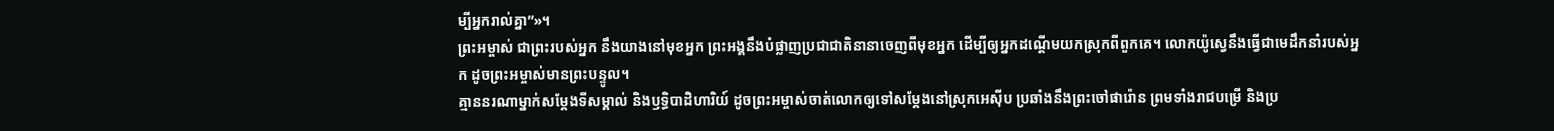ម្បីអ្នករាល់គ្នា”»។
ព្រះអម្ចាស់ ជាព្រះរបស់អ្នក នឹងយាងនៅមុខអ្នក ព្រះអង្គនឹងបំផ្លាញប្រជាជាតិនានាចេញពីមុខអ្នក ដើម្បីឲ្យអ្នកដណ្ដើមយកស្រុកពីពួកគេ។ លោកយ៉ូស្វេនឹងធ្វើជាមេដឹកនាំរបស់អ្នក ដូចព្រះអម្ចាស់មានព្រះបន្ទូល។
គ្មាននរណាម្នាក់សម្តែងទីសម្គាល់ និងឫទ្ធិបាដិហារិយ៍ ដូចព្រះអម្ចាស់ចាត់លោកឲ្យទៅសម្តែងនៅស្រុកអេស៊ីប ប្រឆាំងនឹងព្រះចៅផារ៉ោន ព្រមទាំងរាជបម្រើ និងប្រ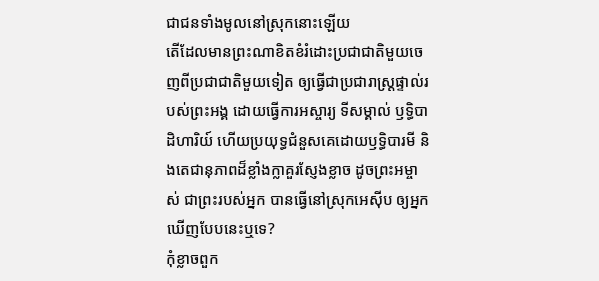ជាជនទាំងមូលនៅស្រុកនោះឡើយ
តើដែលមានព្រះណាខិតខំរំដោះប្រជាជាតិមួយចេញពីប្រជាជាតិមួយទៀត ឲ្យធ្វើជាប្រជារាស្ត្រផ្ទាល់របស់ព្រះអង្គ ដោយធ្វើការអស្ចារ្យ ទីសម្គាល់ ឫទ្ធិបាដិហារិយ៍ ហើយប្រយុទ្ធជំនួសគេដោយឫទ្ធិបារមី និងតេជានុភាពដ៏ខ្លាំងក្លាគួរស្ញែងខ្លាច ដូចព្រះអម្ចាស់ ជាព្រះរបស់អ្នក បានធ្វើនៅស្រុកអេស៊ីប ឲ្យអ្នកឃើញបែបនេះឬទេ?
កុំខ្លាចពួក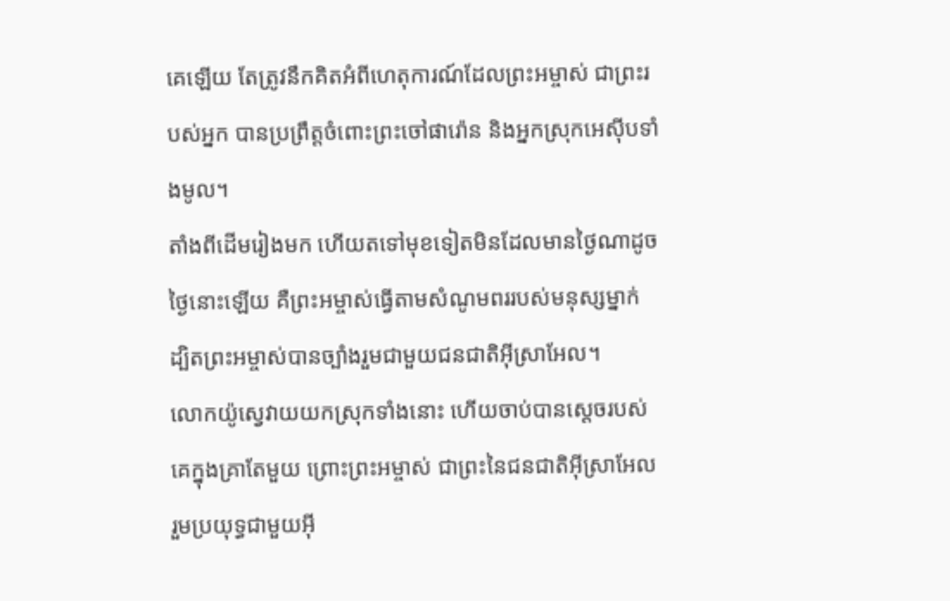គេឡើយ តែត្រូវនឹកគិតអំពីហេតុការណ៍ដែលព្រះអម្ចាស់ ជាព្រះរបស់អ្នក បានប្រព្រឹត្តចំពោះព្រះចៅផារ៉ោន និងអ្នកស្រុកអេស៊ីបទាំងមូល។
តាំងពីដើមរៀងមក ហើយតទៅមុខទៀតមិនដែលមានថ្ងៃណាដូចថ្ងៃនោះឡើយ គឺព្រះអម្ចាស់ធ្វើតាមសំណូមពររបស់មនុស្សម្នាក់ ដ្បិតព្រះអម្ចាស់បានច្បាំងរួមជាមួយជនជាតិអ៊ីស្រាអែល។
លោកយ៉ូស្វេវាយយកស្រុកទាំងនោះ ហើយចាប់បានស្ដេចរបស់គេក្នុងគ្រាតែមួយ ព្រោះព្រះអម្ចាស់ ជាព្រះនៃជនជាតិអ៊ីស្រាអែល រួមប្រយុទ្ធជាមួយអ៊ី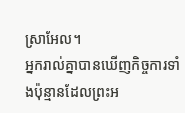ស្រាអែល។
អ្នករាល់គ្នាបានឃើញកិច្ចការទាំងប៉ុន្មានដែលព្រះអ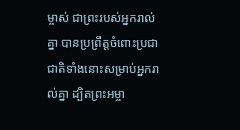ម្ចាស់ ជាព្រះរបស់អ្នករាល់គ្នា បានប្រព្រឹត្តចំពោះប្រជាជាតិទាំងនោះសម្រាប់អ្នករាល់គ្នា ដ្បិតព្រះអម្ចា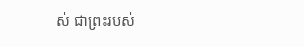ស់ ជាព្រះរបស់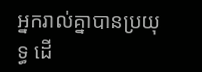អ្នករាល់គ្នាបានប្រយុទ្ធ ដើ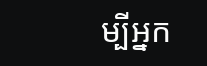ម្បីអ្នក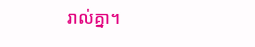រាល់គ្នា។